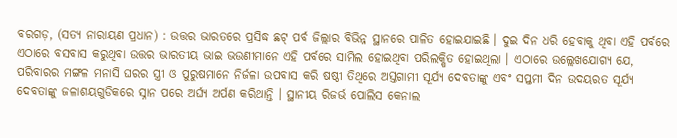ବରଗଡ଼, (ସତ୍ୟ ନାରାୟଣ ପ୍ରଧାନ) : ଉତ୍ତର ଭାରତରେ ପ୍ରସିଦ୍ଧ ଛଟ୍ ପର୍ବ ଜିଲ୍ଲାର ବିଭିନ୍ନ ସ୍ଥାନରେ ପାଳିତ ହୋଇଯାଇଛି । ଦୁଇ ଦିନ ଧରି ହେବାକୁ ଥିବା ଏହି ପର୍ବରେ ଏଠାରେ ବସବାସ କରୁଥିବା ଉତ୍ତର ଭାରତୀୟ ଭାଇ ଭଉଣୀମାନେ ଏହି ପର୍ବରେ ସାମିଲ ହୋଇଥିବା ପରିଲକ୍ଷିତ ହୋଇଥିଲା । ଏଠାରେ ଉଲ୍ଲେଖଯୋଗ୍ୟ ଯେ, ପରିବାରର ମଙ୍ଗଳ ମନାସି ଘରର ସ୍ତ୍ରୀ ଓ ପୁରୁଷମାନେ ନିର୍ଜଳା ଉପବାସ କରି ଷଷ୍ଠୀ ତିଥିରେ ଅସ୍ତଗାମୀ ସୂର୍ଯ୍ୟ ଦେବତାଙ୍କୁ ଏବଂ ସପ୍ତମୀ ଦିନ ଉଦୟରତ ସୂର୍ଯ୍ୟ ଦେବତାଙ୍କୁ ଜଳାଶୟଗୁଡିକରେ ସ୍ନାନ ପରେ ଅର୍ଘ୍ୟ ଅର୍ପଣ କରିଥାନ୍ତି । ସ୍ଥାନୀୟ ରିଜର୍ଭ ପୋଲିସ କେନାଲ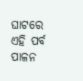ଘାଟରେ ଏହି ପର୍ବ ପାଳନ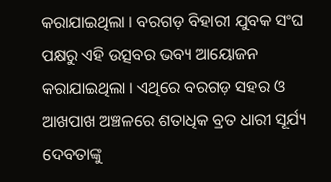କରାଯାଇଥିଲା । ବରଗଡ଼ ବିହାରୀ ଯୁବକ ସଂଘ ପକ୍ଷରୁ ଏହି ଉତ୍ସବର ଭବ୍ୟ ଆୟୋଜନ କରାଯାଇଥିଲା । ଏଥିରେ ବରଗଡ଼ ସହର ଓ ଆଖପାଖ ଅଞ୍ଚଳରେ ଶତାଧିକ ବ୍ରତ ଧାରୀ ସୂର୍ଯ୍ୟ ଦେବତାଙ୍କୁ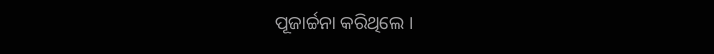ପୂଜାର୍ଚ୍ଚନା କରିଥିଲେ ।